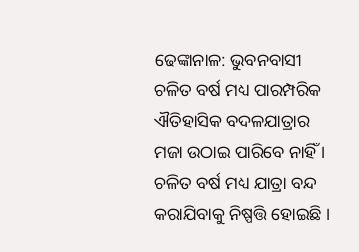ଢେଙ୍କାନାଳ: ଭୁବନବାସୀ ଚଳିତ ବର୍ଷ ମଧ୍ୟ ପାରମ୍ପରିକ ଐତିହାସିକ ବଦଳଯାତ୍ରାର ମଜା ଉଠାଇ ପାରିବେ ନାହିଁ । ଚଳିତ ବର୍ଷ ମଧ୍ୟ ଯାତ୍ରା ବନ୍ଦ କରାଯିବାକୁ ନିଷ୍ପତ୍ତି ହୋଇଛି ।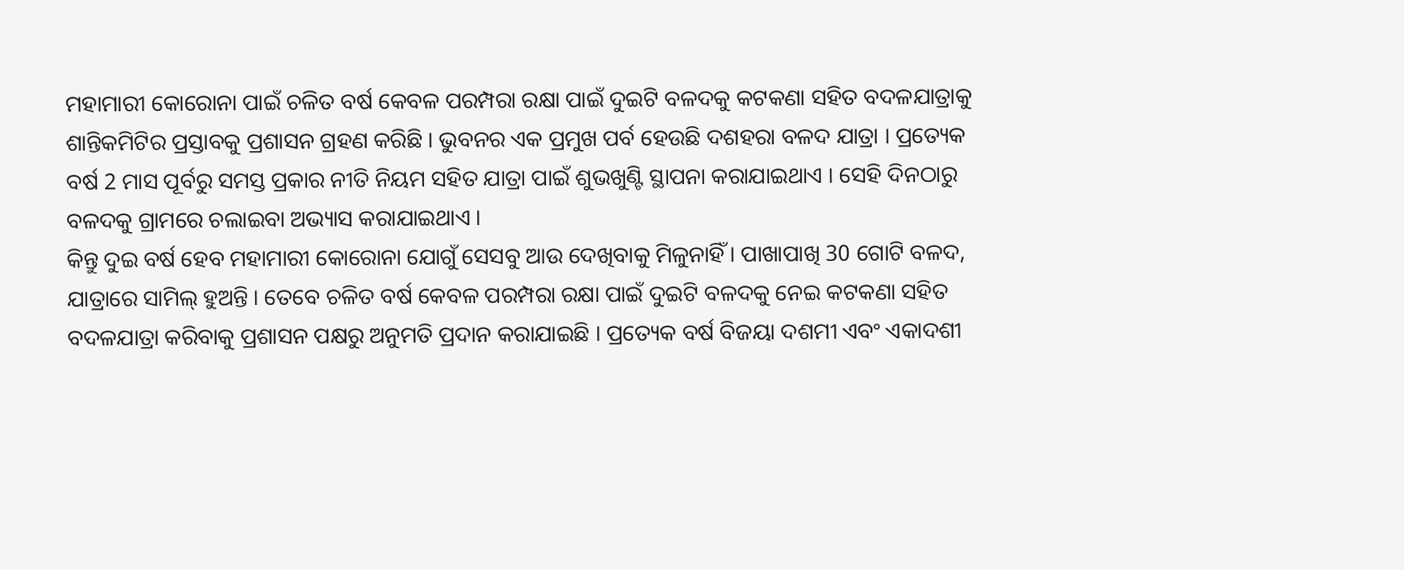ମହାମାରୀ କୋରୋନା ପାଇଁ ଚଳିତ ବର୍ଷ କେବଳ ପରମ୍ପରା ରକ୍ଷା ପାଇଁ ଦୁଇଟି ବଳଦକୁ କଟକଣା ସହିତ ବଦଳଯାତ୍ରାକୁ ଶାନ୍ତିକମିଟିର ପ୍ରସ୍ତାବକୁ ପ୍ରଶାସନ ଗ୍ରହଣ କରିଛି । ଭୁବନର ଏକ ପ୍ରମୁଖ ପର୍ବ ହେଉଛି ଦଶହରା ବଳଦ ଯାତ୍ରା । ପ୍ରତ୍ୟେକ ବର୍ଷ 2 ମାସ ପୂର୍ବରୁ ସମସ୍ତ ପ୍ରକାର ନୀତି ନିୟମ ସହିତ ଯାତ୍ରା ପାଇଁ ଶୁଭଖୁଣ୍ଟି ସ୍ଥାପନା କରାଯାଇଥାଏ । ସେହି ଦିନଠାରୁ ବଳଦକୁ ଗ୍ରାମରେ ଚଲାଇବା ଅଭ୍ୟାସ କରାଯାଇଥାଏ ।
କିନ୍ତୁ ଦୁଇ ବର୍ଷ ହେବ ମହାମାରୀ କୋରୋନା ଯୋଗୁଁ ସେସବୁ ଆଉ ଦେଖିବାକୁ ମିଳୁନାହିଁ । ପାଖାପାଖି 30 ଗୋଟି ବଳଦ, ଯାତ୍ରାରେ ସାମିଲ୍ ହୁଅନ୍ତି । ତେବେ ଚଳିତ ବର୍ଷ କେବଳ ପରମ୍ପରା ରକ୍ଷା ପାଇଁ ଦୁଇଟି ବଳଦକୁ ନେଇ କଟକଣା ସହିତ ବଦଳଯାତ୍ରା କରିବାକୁ ପ୍ରଶାସନ ପକ୍ଷରୁ ଅନୁମତି ପ୍ରଦାନ କରାଯାଇଛି । ପ୍ରତ୍ୟେକ ବର୍ଷ ବିଜୟା ଦଶମୀ ଏବଂ ଏକାଦଶୀ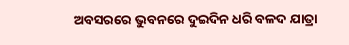ଅବସରରେ ଭୁବନରେ ଦୁଇଦିନ ଧରି ବଳଦ ଯାତ୍ରା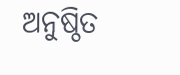ଅନୁଷ୍ଠିତ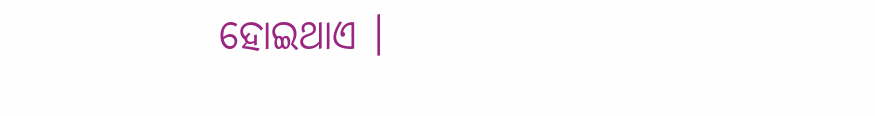ହୋଇଥାଏ ।